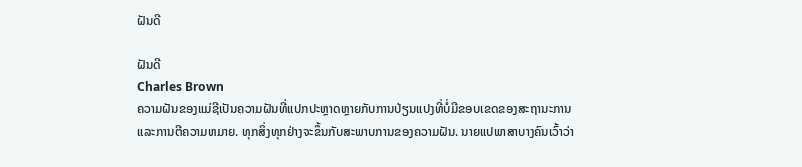ຝັນດີ

ຝັນດີ
Charles Brown
ຄວາມຝັນຂອງແມ່ຊີເປັນຄວາມຝັນທີ່ແປກປະຫຼາດຫຼາຍກັບການປ່ຽນແປງທີ່ບໍ່ມີຂອບເຂດຂອງສະຖານະການແລະການຕີຄວາມຫມາຍ. ທຸກສິ່ງທຸກຢ່າງຈະຂຶ້ນກັບສະພາບການຂອງຄວາມຝັນ. ນາຍແປພາສາບາງຄົນເວົ້າວ່າ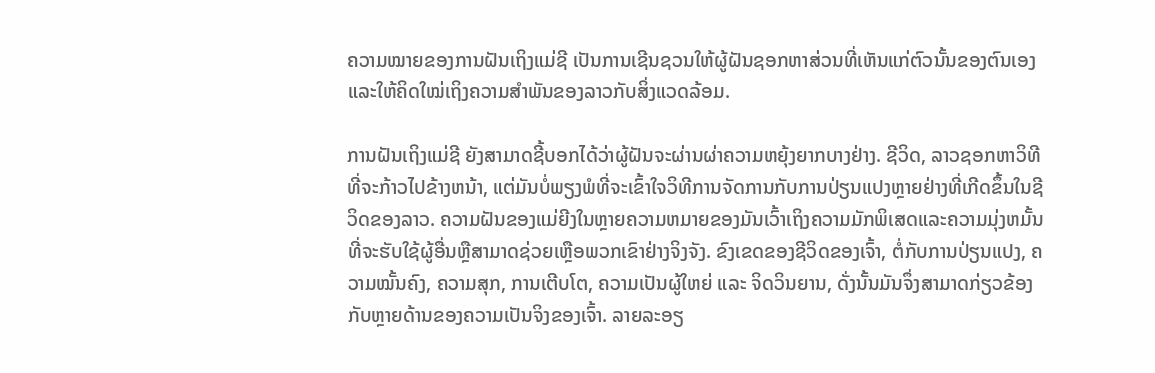ຄວາມໝາຍຂອງການຝັນເຖິງແມ່ຊີ ເປັນການເຊີນຊວນໃຫ້ຜູ້ຝັນຊອກຫາສ່ວນທີ່ເຫັນແກ່ຕົວນັ້ນຂອງຕົນເອງ ແລະໃຫ້ຄິດໃໝ່ເຖິງຄວາມສຳພັນຂອງລາວກັບສິ່ງແວດລ້ອມ.

ການຝັນເຖິງແມ່ຊີ ຍັງສາມາດຊີ້ບອກໄດ້ວ່າຜູ້ຝັນຈະຜ່ານຜ່າຄວາມຫຍຸ້ງຍາກບາງຢ່າງ. ຊີວິດ, ລາວຊອກຫາວິທີທີ່ຈະກ້າວໄປຂ້າງຫນ້າ, ແຕ່ມັນບໍ່ພຽງພໍທີ່ຈະເຂົ້າໃຈວິທີການຈັດການກັບການປ່ຽນແປງຫຼາຍຢ່າງທີ່ເກີດຂຶ້ນໃນຊີວິດຂອງລາວ. ຄວາມຝັນຂອງແມ່ຍີງໃນຫຼາຍຄວາມຫມາຍຂອງມັນເວົ້າເຖິງຄວາມມັກພິເສດແລະຄວາມມຸ່ງຫມັ້ນທີ່ຈະຮັບໃຊ້ຜູ້ອື່ນຫຼືສາມາດຊ່ວຍເຫຼືອພວກເຂົາຢ່າງຈິງຈັງ. ຂົງເຂດຂອງຊີວິດຂອງເຈົ້າ, ຕໍ່ກັບການປ່ຽນແປງ, ຄວາມໝັ້ນຄົງ, ຄວາມສຸກ, ການເຕີບໂຕ, ຄວາມເປັນຜູ້ໃຫຍ່ ແລະ ຈິດວິນຍານ, ດັ່ງນັ້ນມັນຈຶ່ງສາມາດກ່ຽວຂ້ອງກັບຫຼາຍດ້ານຂອງຄວາມເປັນຈິງຂອງເຈົ້າ. ລາຍລະອຽ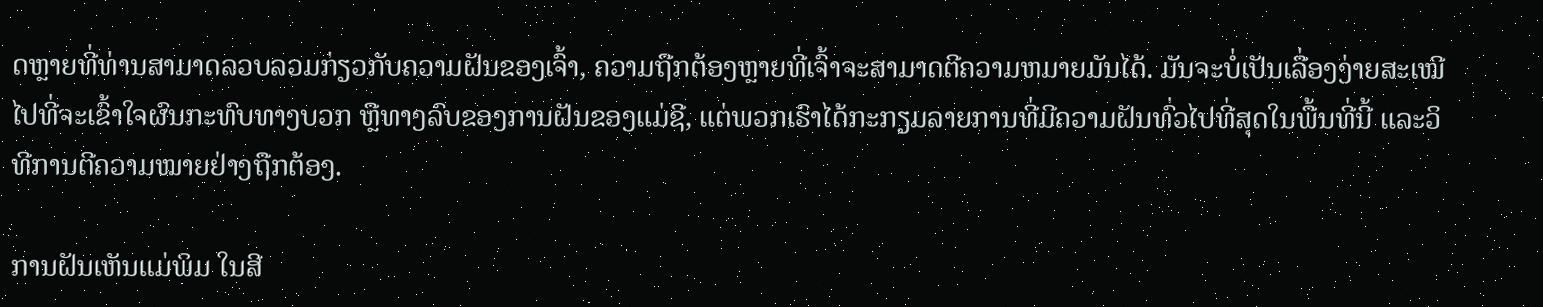ດຫຼາຍທີ່ທ່ານສາມາດລວບລວມກ່ຽວກັບຄວາມຝັນຂອງເຈົ້າ, ຄວາມຖືກຕ້ອງຫຼາຍທີ່ເຈົ້າຈະສາມາດຕີຄວາມຫມາຍມັນໄດ້. ມັນຈະບໍ່ເປັນເລື່ອງງ່າຍສະເໝີໄປທີ່ຈະເຂົ້າໃຈຜົນກະທົບທາງບວກ ຫຼືທາງລົບຂອງການຝັນຂອງແມ່ຊີ, ແຕ່ພວກເຮົາໄດ້ກະກຽມລາຍການທີ່ມີຄວາມຝັນທົ່ວໄປທີ່ສຸດໃນພື້ນທີ່ນີ້ ແລະວິທີການຕີຄວາມໝາຍຢ່າງຖືກຕ້ອງ.

ການຝັນເຫັນແມ່ພິມ ໃນສີ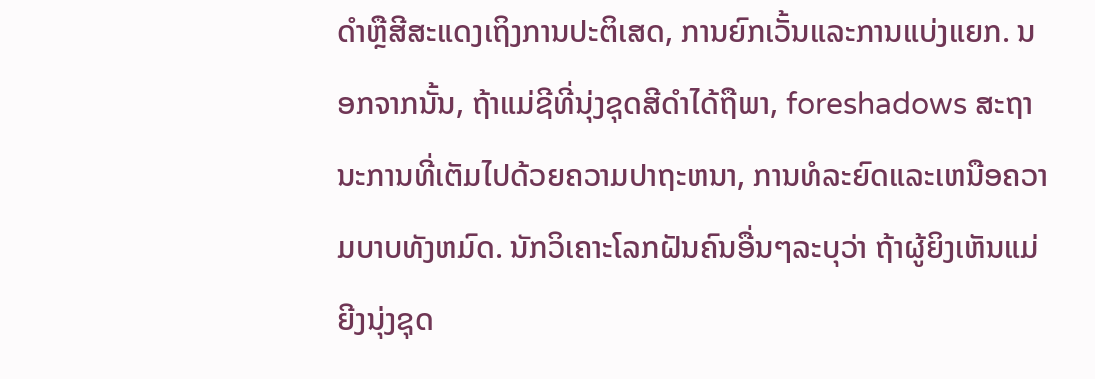ດໍາຫຼືສີສະແດງເຖິງການປະຕິເສດ, ການຍົກເວັ້ນແລະການແບ່ງແຍກ. ນອກຈາກນັ້ນ, ຖ້າແມ່ຊີທີ່ນຸ່ງຊຸດສີດໍາໄດ້ຖືພາ, foreshadows ສະຖານະການທີ່ເຕັມໄປດ້ວຍຄວາມປາຖະຫນາ, ການທໍລະຍົດແລະເຫນືອຄວາມບາບທັງຫມົດ. ນັກວິເຄາະໂລກຝັນຄົນອື່ນໆລະບຸວ່າ ຖ້າຜູ້ຍິງເຫັນແມ່ຍີງນຸ່ງຊຸດ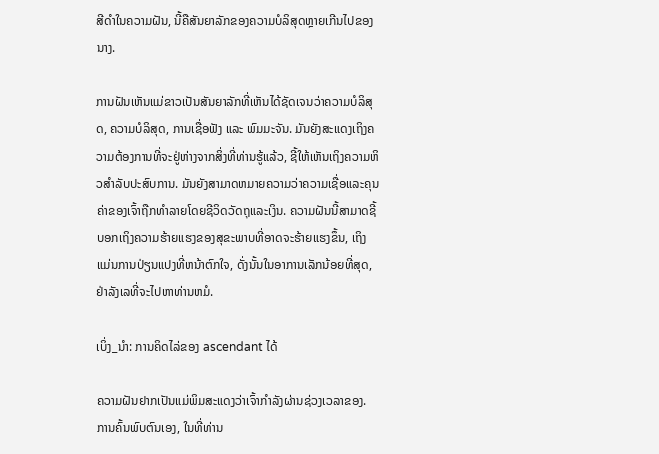ສີດຳໃນຄວາມຝັນ, ນີ້ຄືສັນຍາລັກຂອງຄວາມບໍລິສຸດຫຼາຍເກີນໄປຂອງນາງ.

ການຝັນເຫັນແມ່ຂາວເປັນສັນຍາລັກທີ່ເຫັນໄດ້ຊັດເຈນວ່າຄວາມບໍລິສຸດ, ຄວາມບໍລິສຸດ, ການເຊື່ອຟັງ ແລະ ພົມມະຈັນ. ມັນຍັງສະແດງເຖິງຄວາມຕ້ອງການທີ່ຈະຢູ່ຫ່າງຈາກສິ່ງທີ່ທ່ານຮູ້ແລ້ວ, ຊີ້ໃຫ້ເຫັນເຖິງຄວາມຫິວສໍາລັບປະສົບການ. ມັນຍັງສາມາດຫມາຍຄວາມວ່າຄວາມເຊື່ອແລະຄຸນຄ່າຂອງເຈົ້າຖືກທໍາລາຍໂດຍຊີວິດວັດຖຸແລະເງິນ. ຄວາມຝັນນີ້ສາມາດຊີ້ບອກເຖິງຄວາມຮ້າຍແຮງຂອງສຸຂະພາບທີ່ອາດຈະຮ້າຍແຮງຂຶ້ນ, ເຖິງແມ່ນການປ່ຽນແປງທີ່ຫນ້າຕົກໃຈ, ດັ່ງນັ້ນໃນອາການເລັກນ້ອຍທີ່ສຸດ, ຢ່າລັງເລທີ່ຈະໄປຫາທ່ານຫມໍ.

ເບິ່ງ_ນຳ: ການຄິດໄລ່ຂອງ ascendant ໄດ້

ຄວາມຝັນຢາກເປັນແມ່ພິມສະແດງວ່າເຈົ້າກໍາລັງຜ່ານຊ່ວງເວລາຂອງ. ການຄົ້ນພົບຕົນເອງ, ໃນທີ່ທ່ານ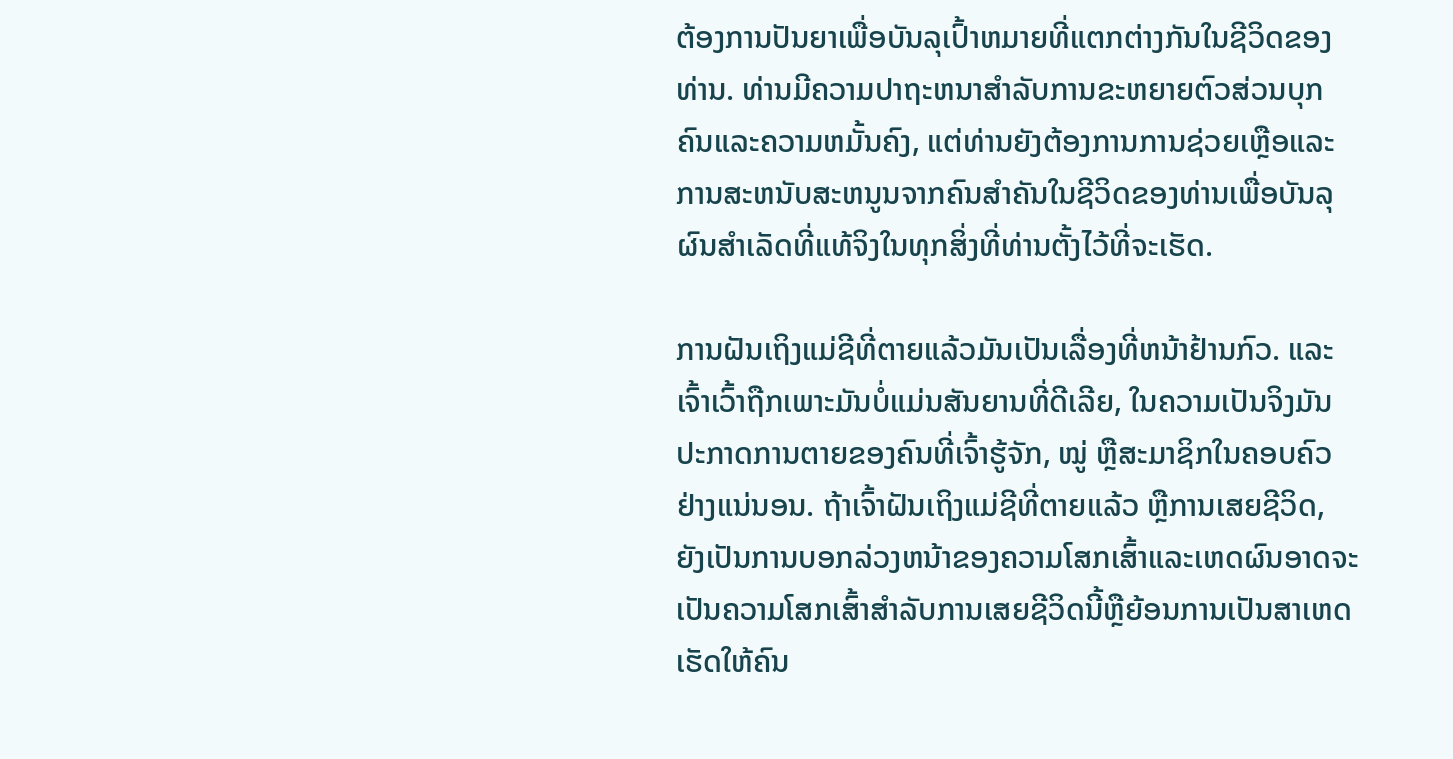ຕ້ອງການປັນຍາເພື່ອບັນລຸເປົ້າຫມາຍທີ່ແຕກຕ່າງກັນໃນຊີວິດຂອງທ່ານ. ທ່ານມີຄວາມປາຖະຫນາສໍາລັບການຂະຫຍາຍຕົວສ່ວນບຸກຄົນແລະຄວາມຫມັ້ນຄົງ, ແຕ່ທ່ານຍັງຕ້ອງການການຊ່ວຍເຫຼືອແລະການສະຫນັບສະຫນູນຈາກຄົນສໍາຄັນໃນຊີວິດຂອງທ່ານເພື່ອບັນລຸຜົນສໍາເລັດທີ່ແທ້ຈິງໃນທຸກສິ່ງທີ່ທ່ານຕັ້ງໄວ້ທີ່ຈະເຮັດ.

ການຝັນເຖິງແມ່ຊີທີ່ຕາຍແລ້ວມັນເປັນເລື່ອງທີ່ຫນ້າຢ້ານກົວ. ແລະເຈົ້າເວົ້າຖືກເພາະມັນບໍ່ແມ່ນສັນຍານທີ່ດີເລີຍ, ໃນຄວາມເປັນຈິງມັນປະກາດການຕາຍຂອງຄົນທີ່ເຈົ້າຮູ້ຈັກ, ໝູ່ ຫຼືສະມາຊິກໃນຄອບຄົວຢ່າງແນ່ນອນ. ຖ້າເຈົ້າຝັນເຖິງແມ່ຊີທີ່ຕາຍແລ້ວ ຫຼືການເສຍຊີວິດ, ຍັງເປັນການບອກລ່ວງຫນ້າຂອງຄວາມໂສກເສົ້າແລະເຫດຜົນອາດຈະເປັນຄວາມໂສກເສົ້າສໍາລັບການເສຍຊີວິດນີ້ຫຼືຍ້ອນການເປັນສາເຫດເຮັດໃຫ້ຄົນ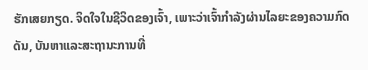ຮັກເສຍກຽດ. ຈິດໃຈໃນຊີວິດຂອງເຈົ້າ, ເພາະວ່າເຈົ້າກໍາລັງຜ່ານໄລຍະຂອງຄວາມກົດດັນ, ບັນຫາແລະສະຖານະການທີ່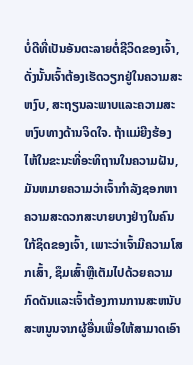ບໍ່ດີທີ່ເປັນອັນຕະລາຍຕໍ່ຊີວິດຂອງເຈົ້າ, ດັ່ງນັ້ນເຈົ້າຕ້ອງເຮັດວຽກຢູ່ໃນຄວາມສະຫງົບ, ສະຖຽນລະພາບແລະຄວາມສະຫງົບທາງດ້ານຈິດໃຈ. ຖ້າແມ່ຍີງຮ້ອງໄຫ້ໃນຂະນະທີ່ອະທິຖານໃນຄວາມຝັນ, ມັນຫມາຍຄວາມວ່າເຈົ້າກໍາລັງຊອກຫາຄວາມສະດວກສະບາຍບາງຢ່າງໃນຄົນໃກ້ຊິດຂອງເຈົ້າ, ເພາະວ່າເຈົ້າມີຄວາມໂສກເສົ້າ, ຊຶມເສົ້າຫຼືເຕັມໄປດ້ວຍຄວາມກົດດັນແລະເຈົ້າຕ້ອງການການສະຫນັບສະຫນູນຈາກຜູ້ອື່ນເພື່ອໃຫ້ສາມາດເອົາ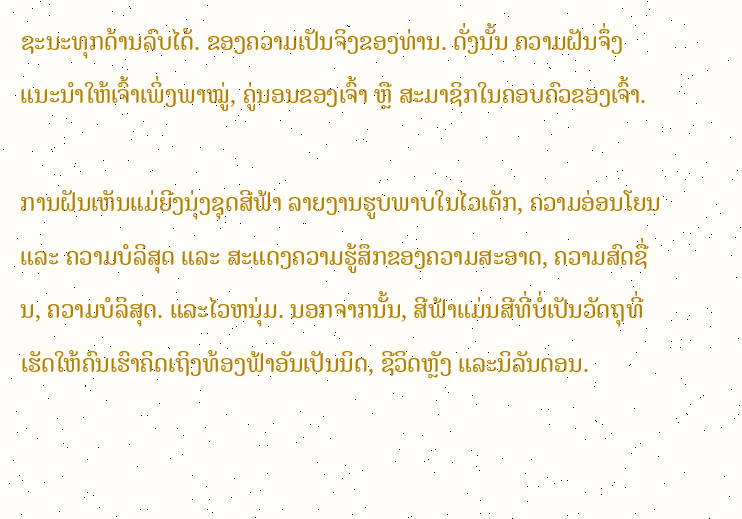ຊະນະທຸກດ້ານລົບໄດ້. ຂອງຄວາມເປັນຈິງຂອງທ່ານ. ດັ່ງນັ້ນ ຄວາມຝັນຈຶ່ງແນະນຳໃຫ້ເຈົ້າເພິ່ງພາໝູ່, ຄູ່ນອນຂອງເຈົ້າ ຫຼື ສະມາຊິກໃນຄອບຄົວຂອງເຈົ້າ.

ການຝັນເຫັນແມ່ຍີງນຸ່ງຊຸດສີຟ້າ ລາຍງານຮູບພາບໃນໄວເດັກ, ຄວາມອ່ອນໂຍນ ແລະ ຄວາມບໍລິສຸດ ແລະ ສະແດງຄວາມຮູ້ສຶກຂອງຄວາມສະອາດ, ຄວາມສົດຊື່ນ, ຄວາມບໍລິສຸດ. ແລະໄວຫນຸ່ມ. ນອກຈາກນັ້ນ, ສີຟ້າແມ່ນສີທີ່ບໍ່ເປັນວັດຖຸທີ່ເຮັດໃຫ້ຄົນເຮົາຄິດເຖິງທ້ອງຟ້າອັນເປັນນິດ, ຊີວິດຫຼັງ ແລະນິລັນດອນ.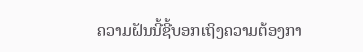ຄວາມຝັນນີ້ຊີ້ບອກເຖິງຄວາມຕ້ອງກາ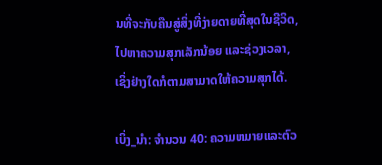ນທີ່ຈະກັບຄືນສູ່ສິ່ງທີ່ງ່າຍດາຍທີ່ສຸດໃນຊີວິດ, ໄປຫາຄວາມສຸກເລັກນ້ອຍ ແລະຊ່ວງເວລາ, ເຊິ່ງຢ່າງໃດກໍຕາມສາມາດໃຫ້ຄວາມສຸກໄດ້.

ເບິ່ງ_ນຳ: ຈໍານວນ 40: ຄວາມຫມາຍແລະຕົວ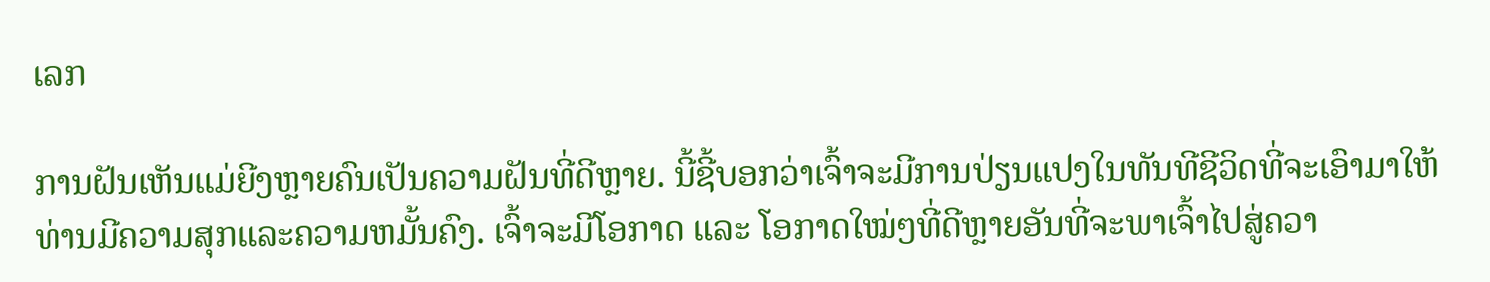ເລກ

ການຝັນເຫັນແມ່ຍີງຫຼາຍຄົນເປັນຄວາມຝັນທີ່ດີຫຼາຍ. ນີ້ຊີ້ບອກວ່າເຈົ້າຈະມີການປ່ຽນແປງໃນທັນທີຊີວິດທີ່ຈະເອົາມາໃຫ້ທ່ານມີຄວາມສຸກແລະຄວາມຫມັ້ນຄົງ. ເຈົ້າຈະມີໂອກາດ ແລະ ໂອກາດໃໝ່ໆທີ່ດີຫຼາຍອັນທີ່ຈະພາເຈົ້າໄປສູ່ຄວາ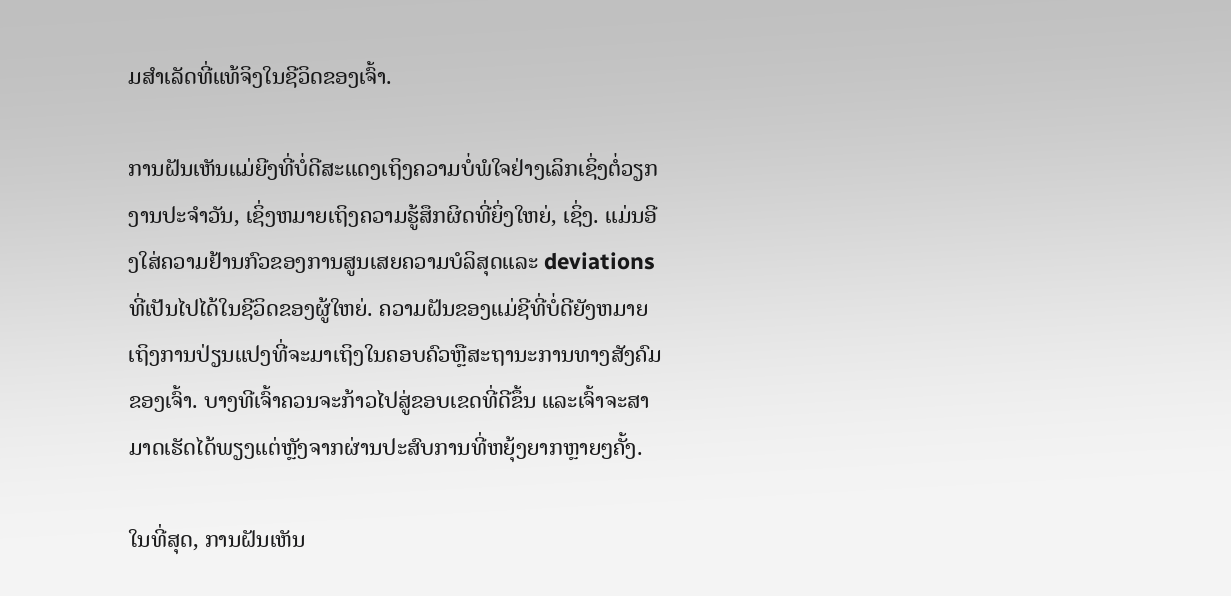ມສໍາເລັດທີ່ແທ້ຈິງໃນຊີວິດຂອງເຈົ້າ.

ການຝັນເຫັນແມ່ຍີງທີ່ບໍ່ດີສະແດງເຖິງຄວາມບໍ່ພໍໃຈຢ່າງເລິກເຊິ່ງຕໍ່ວຽກງານປະຈໍາວັນ, ເຊິ່ງຫມາຍເຖິງຄວາມຮູ້ສຶກຜິດທີ່ຍິ່ງໃຫຍ່, ເຊິ່ງ. ແມ່ນອີງໃສ່ຄວາມຢ້ານກົວຂອງການສູນເສຍຄວາມບໍລິສຸດແລະ deviations ທີ່ເປັນໄປໄດ້ໃນຊີວິດຂອງຜູ້ໃຫຍ່. ຄວາມຝັນຂອງແມ່ຊີທີ່ບໍ່ດີຍັງຫມາຍເຖິງການປ່ຽນແປງທີ່ຈະມາເຖິງໃນຄອບຄົວຫຼືສະຖານະການທາງສັງຄົມຂອງເຈົ້າ. ບາງທີເຈົ້າຄວນຈະກ້າວໄປສູ່ຂອບເຂດທີ່ດີຂຶ້ນ ແລະເຈົ້າຈະສາມາດເຮັດໄດ້ພຽງແຕ່ຫຼັງຈາກຜ່ານປະສົບການທີ່ຫຍຸ້ງຍາກຫຼາຍໆຄັ້ງ.

ໃນທີ່ສຸດ, ການຝັນເຫັນ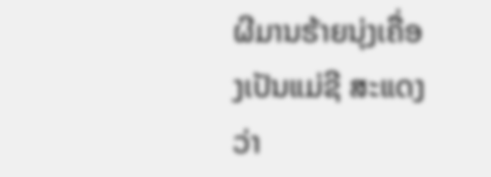ຜີມານຮ້າຍນຸ່ງເຄື່ອງເປັນແມ່ຊີ ສະແດງວ່າ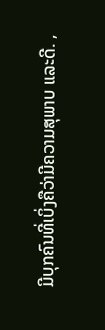ມີບຸກຄົນທີ່ເບິ່ງຄືວ່າມີຄວາມສຸພາບ ແລະດີ. ,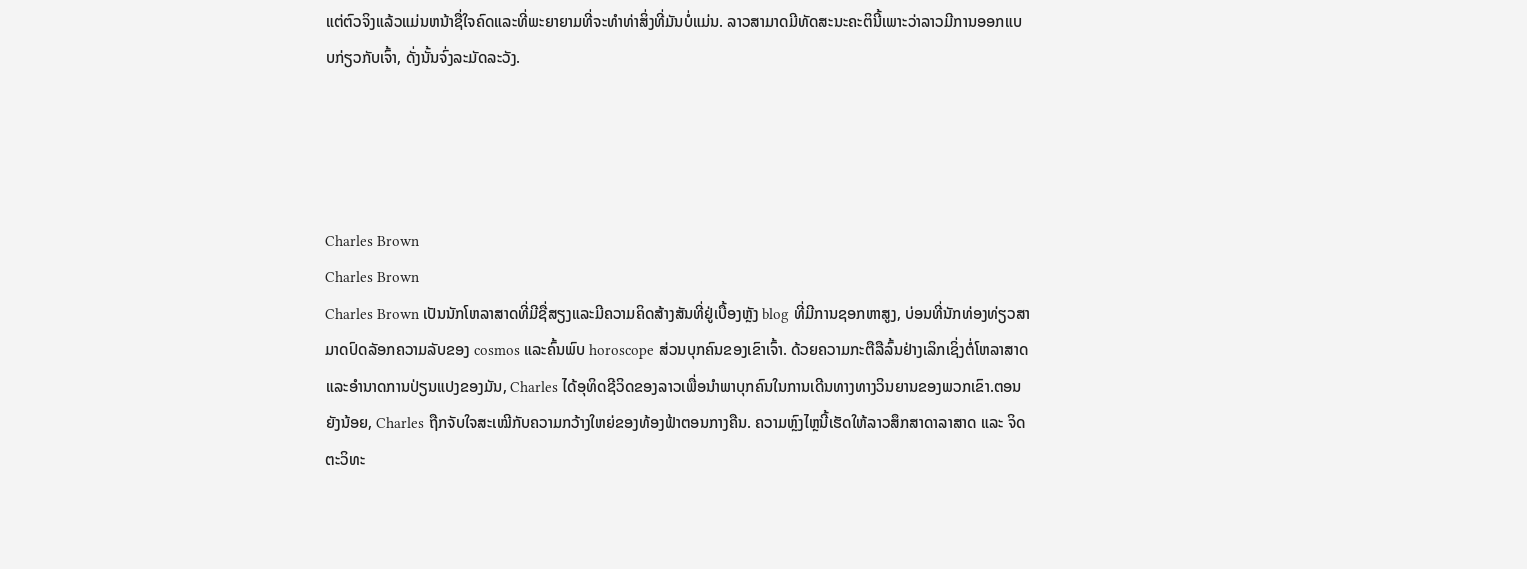ແຕ່ຕົວຈິງແລ້ວແມ່ນຫນ້າຊື່ໃຈຄົດແລະທີ່ພະຍາຍາມທີ່ຈະທໍາທ່າສິ່ງທີ່ມັນບໍ່ແມ່ນ. ລາວສາມາດມີທັດສະນະຄະຕິນີ້ເພາະວ່າລາວມີການອອກແບບກ່ຽວກັບເຈົ້າ, ດັ່ງນັ້ນຈົ່ງລະມັດລະວັງ.




Charles Brown
Charles Brown
Charles Brown ເປັນນັກໂຫລາສາດທີ່ມີຊື່ສຽງແລະມີຄວາມຄິດສ້າງສັນທີ່ຢູ່ເບື້ອງຫຼັງ blog ທີ່ມີການຊອກຫາສູງ, ບ່ອນທີ່ນັກທ່ອງທ່ຽວສາມາດປົດລັອກຄວາມລັບຂອງ cosmos ແລະຄົ້ນພົບ horoscope ສ່ວນບຸກຄົນຂອງເຂົາເຈົ້າ. ດ້ວຍຄວາມກະຕືລືລົ້ນຢ່າງເລິກເຊິ່ງຕໍ່ໂຫລາສາດແລະອໍານາດການປ່ຽນແປງຂອງມັນ, Charles ໄດ້ອຸທິດຊີວິດຂອງລາວເພື່ອນໍາພາບຸກຄົນໃນການເດີນທາງທາງວິນຍານຂອງພວກເຂົາ.ຕອນຍັງນ້ອຍ, Charles ຖືກຈັບໃຈສະເໝີກັບຄວາມກວ້າງໃຫຍ່ຂອງທ້ອງຟ້າຕອນກາງຄືນ. ຄວາມຫຼົງໄຫຼນີ້ເຮັດໃຫ້ລາວສຶກສາດາລາສາດ ແລະ ຈິດຕະວິທະ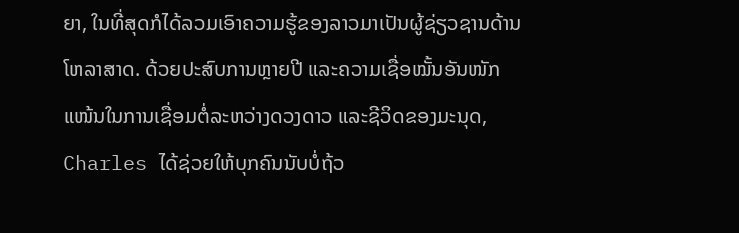ຍາ, ໃນທີ່ສຸດກໍໄດ້ລວມເອົາຄວາມຮູ້ຂອງລາວມາເປັນຜູ້ຊ່ຽວຊານດ້ານໂຫລາສາດ. ດ້ວຍປະສົບການຫຼາຍປີ ແລະຄວາມເຊື່ອໝັ້ນອັນໜັກແໜ້ນໃນການເຊື່ອມຕໍ່ລະຫວ່າງດວງດາວ ແລະຊີວິດຂອງມະນຸດ, Charles ໄດ້ຊ່ວຍໃຫ້ບຸກຄົນນັບບໍ່ຖ້ວ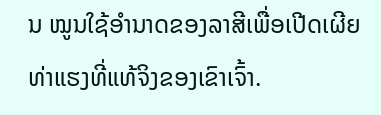ນ ໝູນໃຊ້ອຳນາດຂອງລາສີເພື່ອເປີດເຜີຍທ່າແຮງທີ່ແທ້ຈິງຂອງເຂົາເຈົ້າ.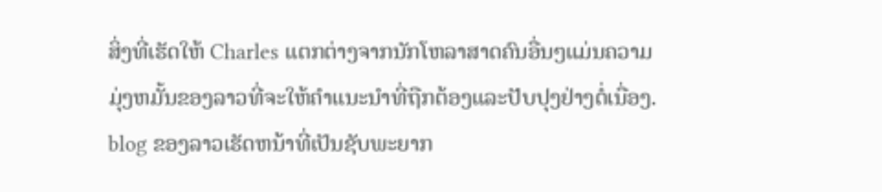ສິ່ງທີ່ເຮັດໃຫ້ Charles ແຕກຕ່າງຈາກນັກໂຫລາສາດຄົນອື່ນໆແມ່ນຄວາມມຸ່ງຫມັ້ນຂອງລາວທີ່ຈະໃຫ້ຄໍາແນະນໍາທີ່ຖືກຕ້ອງແລະປັບປຸງຢ່າງຕໍ່ເນື່ອງ. blog ຂອງລາວເຮັດຫນ້າທີ່ເປັນຊັບພະຍາກ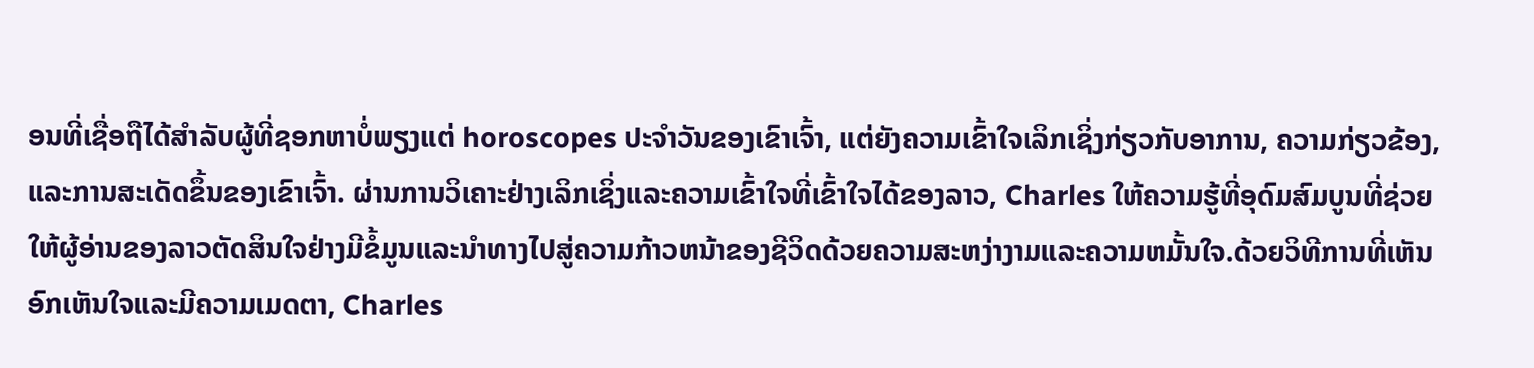ອນທີ່ເຊື່ອຖືໄດ້ສໍາລັບຜູ້ທີ່ຊອກຫາບໍ່ພຽງແຕ່ horoscopes ປະຈໍາວັນຂອງເຂົາເຈົ້າ, ແຕ່ຍັງຄວາມເຂົ້າໃຈເລິກເຊິ່ງກ່ຽວກັບອາການ, ຄວາມກ່ຽວຂ້ອງ, ແລະການສະເດັດຂຶ້ນຂອງເຂົາເຈົ້າ. ຜ່ານການວິເຄາະຢ່າງເລິກເຊິ່ງແລະຄວາມເຂົ້າໃຈທີ່ເຂົ້າໃຈໄດ້ຂອງລາວ, Charles ໃຫ້ຄວາມຮູ້ທີ່ອຸດົມສົມບູນທີ່ຊ່ວຍໃຫ້ຜູ້ອ່ານຂອງລາວຕັດສິນໃຈຢ່າງມີຂໍ້ມູນແລະນໍາທາງໄປສູ່ຄວາມກ້າວຫນ້າຂອງຊີວິດດ້ວຍຄວາມສະຫງ່າງາມແລະຄວາມຫມັ້ນໃຈ.ດ້ວຍວິທີການທີ່ເຫັນອົກເຫັນໃຈແລະມີຄວາມເມດຕາ, Charles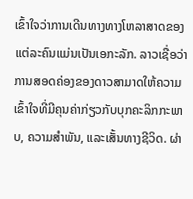ເຂົ້າໃຈວ່າການເດີນທາງທາງໂຫລາສາດຂອງແຕ່ລະຄົນແມ່ນເປັນເອກະລັກ. ລາວເຊື່ອວ່າການສອດຄ່ອງຂອງດາວສາມາດໃຫ້ຄວາມເຂົ້າໃຈທີ່ມີຄຸນຄ່າກ່ຽວກັບບຸກຄະລິກກະພາບ, ຄວາມສໍາພັນ, ແລະເສັ້ນທາງຊີວິດ. ຜ່າ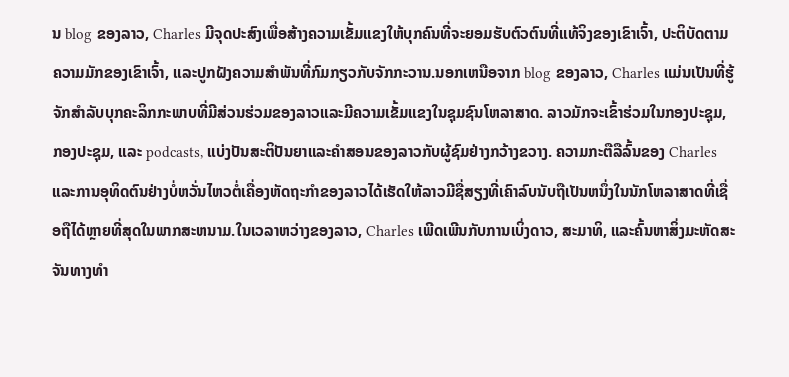ນ blog ຂອງລາວ, Charles ມີຈຸດປະສົງເພື່ອສ້າງຄວາມເຂັ້ມແຂງໃຫ້ບຸກຄົນທີ່ຈະຍອມຮັບຕົວຕົນທີ່ແທ້ຈິງຂອງເຂົາເຈົ້າ, ປະຕິບັດຕາມຄວາມມັກຂອງເຂົາເຈົ້າ, ແລະປູກຝັງຄວາມສໍາພັນທີ່ກົມກຽວກັບຈັກກະວານ.ນອກເຫນືອຈາກ blog ຂອງລາວ, Charles ແມ່ນເປັນທີ່ຮູ້ຈັກສໍາລັບບຸກຄະລິກກະພາບທີ່ມີສ່ວນຮ່ວມຂອງລາວແລະມີຄວາມເຂັ້ມແຂງໃນຊຸມຊົນໂຫລາສາດ. ລາວມັກຈະເຂົ້າຮ່ວມໃນກອງປະຊຸມ, ກອງປະຊຸມ, ແລະ podcasts, ແບ່ງປັນສະຕິປັນຍາແລະຄໍາສອນຂອງລາວກັບຜູ້ຊົມຢ່າງກວ້າງຂວາງ. ຄວາມກະຕືລືລົ້ນຂອງ Charles ແລະການອຸທິດຕົນຢ່າງບໍ່ຫວັ່ນໄຫວຕໍ່ເຄື່ອງຫັດຖະກໍາຂອງລາວໄດ້ເຮັດໃຫ້ລາວມີຊື່ສຽງທີ່ເຄົາລົບນັບຖືເປັນຫນຶ່ງໃນນັກໂຫລາສາດທີ່ເຊື່ອຖືໄດ້ຫຼາຍທີ່ສຸດໃນພາກສະຫນາມ.ໃນເວລາຫວ່າງຂອງລາວ, Charles ເພີດເພີນກັບການເບິ່ງດາວ, ສະມາທິ, ແລະຄົ້ນຫາສິ່ງມະຫັດສະຈັນທາງທໍາ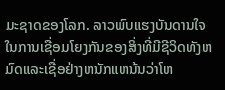ມະຊາດຂອງໂລກ. ລາວພົບແຮງບັນດານໃຈໃນການເຊື່ອມໂຍງກັນຂອງສິ່ງທີ່ມີຊີວິດທັງຫມົດແລະເຊື່ອຢ່າງຫນັກແຫນ້ນວ່າໂຫ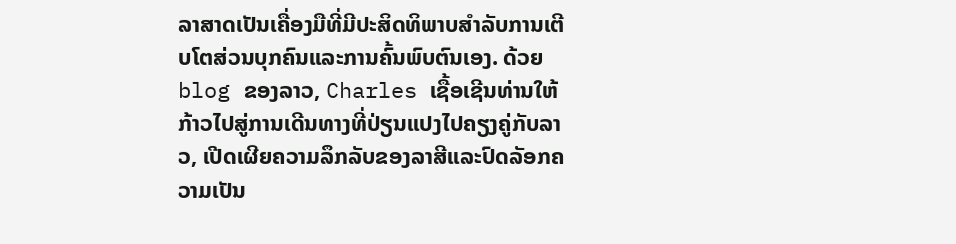ລາສາດເປັນເຄື່ອງມືທີ່ມີປະສິດທິພາບສໍາລັບການເຕີບໂຕສ່ວນບຸກຄົນແລະການຄົ້ນພົບຕົນເອງ. ດ້ວຍ blog ຂອງລາວ, Charles ເຊື້ອເຊີນທ່ານໃຫ້ກ້າວໄປສູ່ການເດີນທາງທີ່ປ່ຽນແປງໄປຄຽງຄູ່ກັບລາວ, ເປີດເຜີຍຄວາມລຶກລັບຂອງລາສີແລະປົດລັອກຄວາມເປັນ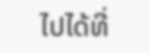ໄປໄດ້ທີ່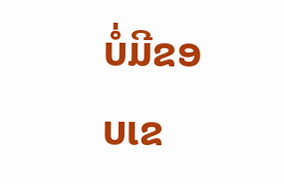ບໍ່ມີຂອບເຂ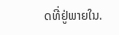ດທີ່ຢູ່ພາຍໃນ.